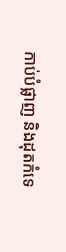កាប់បំផ្លាញ និងដុតកំទេ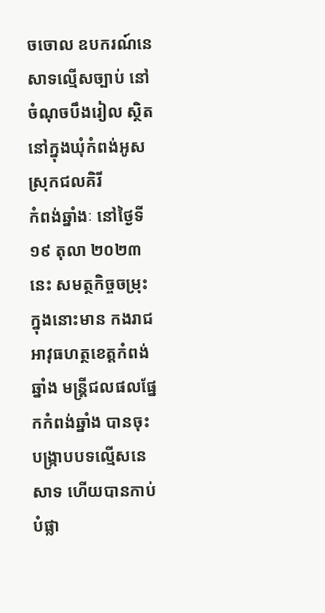ចចោល ឧបករណ៍នេសាទល្មើសច្បាប់ នៅចំណុចបឹងរៀល ស្ថិតនៅក្នុងឃុំកំពង់អូស ស្រុកជលគិរី
កំពង់ឆ្នាំងៈ នៅថ្ងៃទី ១៩ តុលា ២០២៣ នេះ សមត្ថកិច្ចចម្រុះ ក្នុងនោះមាន កងរាជអាវុធហត្ថខេត្តកំពង់ឆ្នាំង មន្ត្រីជលផលផ្នែកកំពង់ឆ្នាំង បានចុះ បង្ក្រាបបទល្មើសនេសាទ ហើយបានកាប់បំផ្លា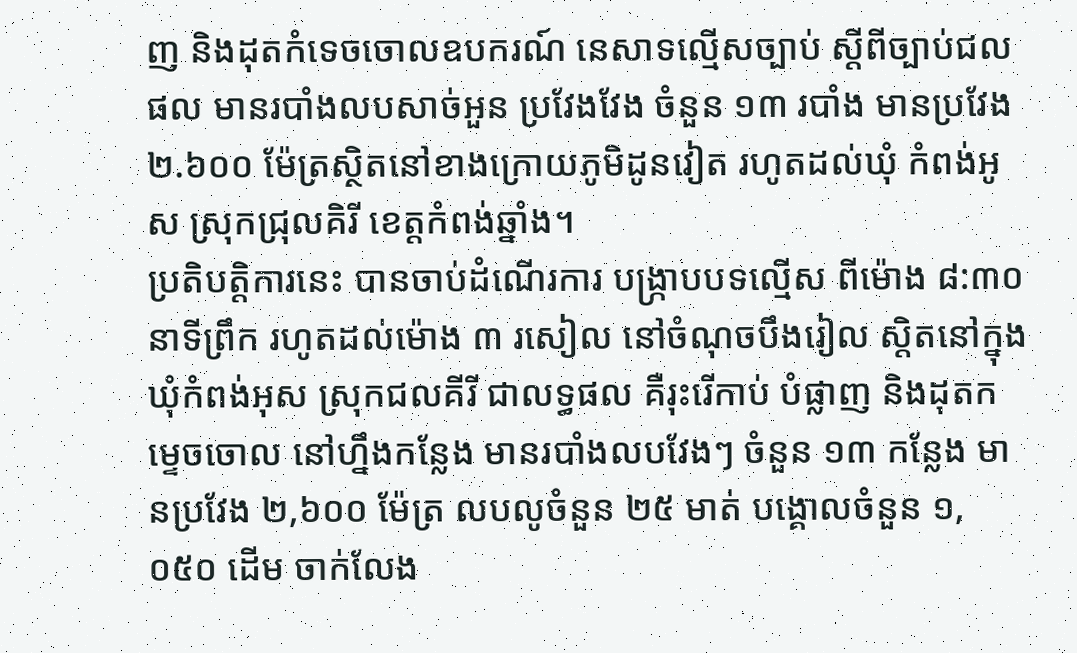ញ និងដុតកំទេចចោលឧបករណ៍ នេសាទល្មើសច្បាប់ ស្តីពីច្បាប់ជលផល មានរបាំងលបសាច់អួន ប្រវែងវែង ចំនួន ១៣ របាំង មានប្រវែង ២.៦០០ ម៉ែត្រស្ថិតនៅខាងក្រោយភូមិដូនវៀត រហូតដល់ឃុំ កំពង់អូស ស្រុកជ្រុលគិរី ខេត្តកំពង់ឆ្នាំង។
ប្រតិបត្តិការនេះ បានចាប់ដំណើរការ បង្ក្រាបបទល្មើស ពីម៉ោង ៨:៣០ នាទីព្រឹក រហូតដល់ម៉ោង ៣ រសៀល នៅចំណុចបឹងរៀល ស្តិតនៅក្នុងឃុំកំពង់អុស ស្រុកជលគីរី ជាលទ្ធផល គឺរុះរើកាប់ បំផ្លាញ និងដុតកម្ទេចចោល នៅហ្នឹងកន្លែង មានរបាំងលបវែងៗ ចំនួន ១៣ កន្លែង មានប្រវែង ២,៦០០ ម៉ែត្រ លបលូចំនួន ២៥ មាត់ បង្គោលចំនួន ១,០៥០ ដើម ចាក់លែង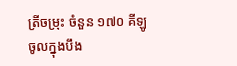ត្រីចម្រុះ ចំនួន ១៧០ គីឡូ ចូលក្នុងបឹង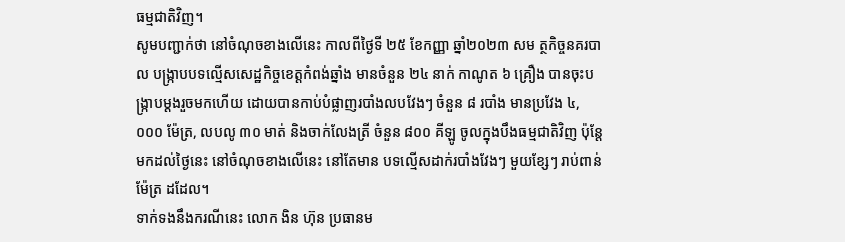ធម្មជាតិវិញ។
សូមបញ្ជាក់ថា នៅចំណុចខាងលើនេះ កាលពីថ្ងៃទី ២៥ ខែកញ្ញា ឆ្នាំ២០២៣ សម ត្ថកិច្ចនគរបាល បង្ក្រាបបទល្មើសសេដ្ឋកិច្ចខេត្តកំពង់ឆ្នាំង មានចំនួន ២៤ នាក់ កាណូត ៦ គ្រឿង បានចុះបង្ក្រាបម្ដងរួចមកហើយ ដោយបានកាប់បំផ្លាញរបាំងលបវែងៗ ចំនួន ៨ របាំង មានប្រវែង ៤,០០០ ម៉ែត្រ, លបលូ ៣០ មាត់ និងចាក់លែងត្រី ចំនួន ៨០០ គីឡូ ចូលក្នុងបឹងធម្មជាតិវិញ ប៉ុន្តែមកដល់ថ្ងៃនេះ នៅចំណុចខាងលើនេះ នៅតែមាន បទល្មើសដាក់របាំងវែងៗ មួយខ្សែៗ រាប់ពាន់ម៉ែត្រ ដដែល។
ទាក់ទងនឹងករណីនេះ លោក ងិន ហ៊ុន ប្រធានម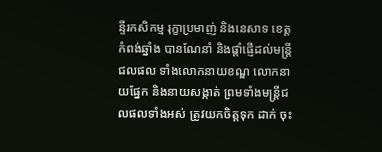ន្ទីរកសិកម្ម រុក្ខាប្រមាញ់ និងនេសាទ ខេត្តកំពង់ឆ្នាំង បានណែនាំ និងផ្ដាំផ្ញើដល់មន្ត្រីជលផល ទាំងលោកនាយខណ្ឌ លោកនាយផ្នែក និងនាយសង្កាត់ ព្រមទាំងមន្ត្រីជលផលទាំងអស់ ត្រូវយកចិត្តទុក ដាក់ ចុះ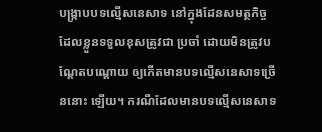បង្ក្រាបបទល្មើសនេសាទ នៅក្នុងដែនសមត្ថកិច្ច ដែលខ្លួនទទួលខុសត្រូវជា ប្រចាំ ដោយមិនត្រូវបណ្ដែតបណ្ដោយ ឲ្យកើតមានបទល្មើសនេសាទច្រើននោះ ឡើយ។ ករណីដែលមានបទល្មើសនេសាទ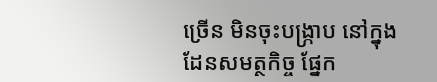ច្រើន មិនចុះបង្ក្រាប នៅក្នុងដែនសមត្ថកិច្ច ផ្នែក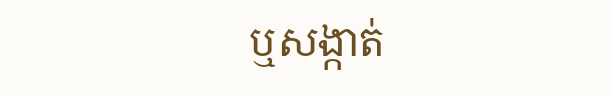ឬសង្កាត់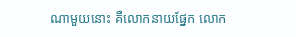ណាមួយនោះ គឺលោកនាយផ្នែក លោក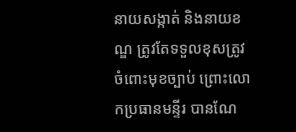នាយសង្កាត់ និងនាយខណ្ឌ ត្រូវតែទទួលខុសត្រូវ ចំពោះមុខច្បាប់ ព្រោះលោកប្រធានមន្ទីរ បានណែ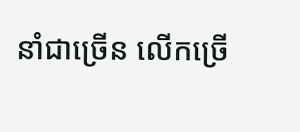នាំជាច្រើន លើកច្រើ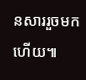នសាររួចមកហើយ៕